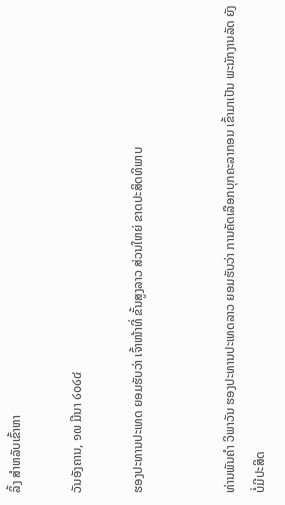ລິ້ງ ສຳຫລັບເຂົ້າຫາ

ວັນອັງຄານ, ໑໙ ມີນາ ໒໐໒໔

ຮອງປະທານປະເທດ ຍອມຮັບວ່າ ເຈົ້າໜ້າທີ່ ຂັ້ນສູງລາວ ສ່ວນໃຫຍ່ ຂາດປະສິດທິພາບ


ທ່ານພັນຄຳ ວິພາວັນ ຮອງປະທານປະເທດລາວ ຍອມຮັບວ່າ ການຄັດເລືອກບຸກຄະລາກອນ ເຂົ້າມາເປັນ ພະນັກງານລັດ ຍັງບໍ່ມີປະສິດ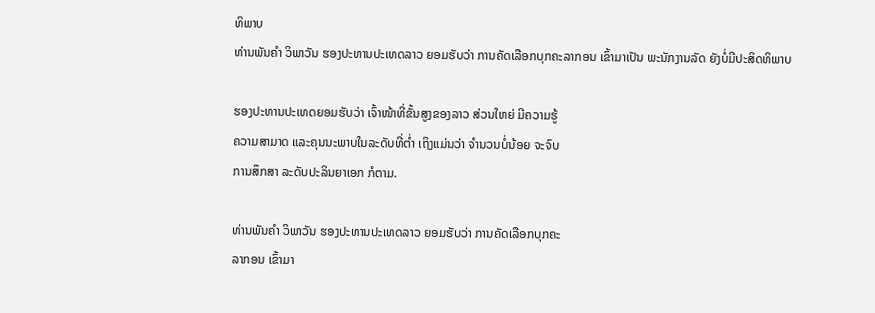ທິພາບ
ທ່ານພັນຄຳ ວິພາວັນ ຮອງປະທານປະເທດລາວ ຍອມຮັບວ່າ ການຄັດເລືອກບຸກຄະລາກອນ ເຂົ້າມາເປັນ ພະນັກງານລັດ ຍັງບໍ່ມີປະສິດທິພາບ

ຮອງປະທານປະເທດຍອມຮັບວ່າ ເຈົ້າໜ້າທີ່ຂັ້ນສູງຂອງລາວ ສ່ວນໃຫຍ່ ມີຄວາມຮູ້
ຄວາມສາມາດ ແລະຄຸນນະພາບໃນລະດັບທີ່ຕ່ຳ ເຖິງແມ່ນວ່າ ຈຳນວນບໍ່ນ້ອຍ ຈະຈົບ
ການສຶກສາ ລະດັບປະລິນຍາເອກ ກໍຕາມ.

ທ່ານພັນຄຳ ວິພາວັນ ຮອງປະທານປະເທດລາວ ຍອມຮັບວ່າ ການຄັດເລືອກບຸກຄະ
ລາກອນ ເຂົ້າມາ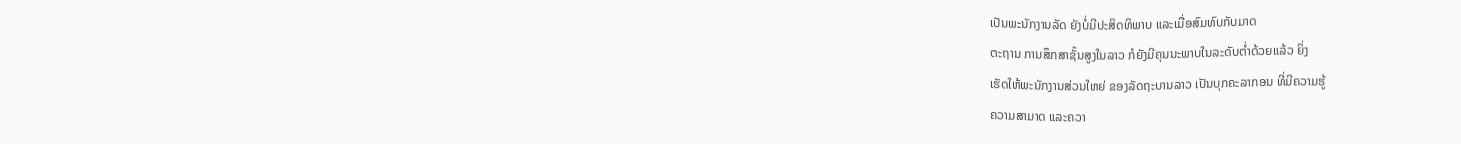ເປັນພະນັກງານລັດ ຍັງບໍ່ມີປະສິດທິພາບ ແລະເມື່ອສົມທົບກັບມາດ
ຕະຖານ ການສຶກສາຊັ້ນສູງໃນລາວ ກໍຍັງມີຄຸນນະພາບໃນລະດັບຕ່ຳດ້ວຍແລ້ວ ຍິ່ງ
ເຮັດໃຫ້ພະນັກງານສ່ວນໃຫຍ່ ຂອງລັດຖະບານລາວ ເປັນບຸກຄະລາກອນ ທີ່ມີຄວາມຮູ້
ຄວາມສາມາດ ແລະຄວາ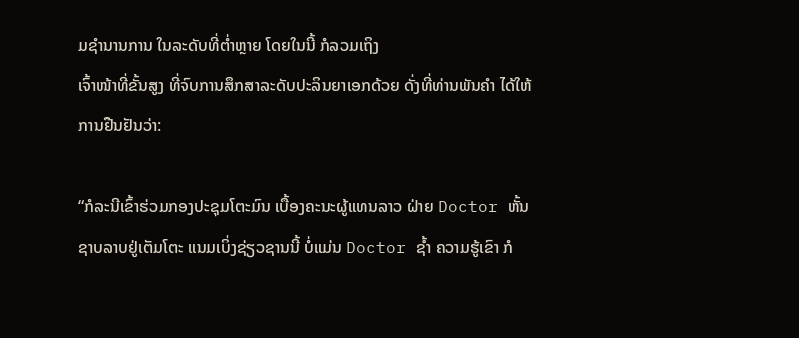ມຊຳນານການ ໃນລະດັບທີ່ຕ່ຳຫຼາຍ ໂດຍໃນນີ້ ກໍລວມເຖິງ
ເຈົ້າໜ້າທີ່ຂັ້ນສູງ ທີ່ຈົບການສຶກສາລະດັບປະລິນຍາເອກດ້ວຍ ດັ່ງທີ່ທ່ານພັນຄຳ ໄດ້ໃຫ້
ການຢືນຢັນວ່າ:

“ກໍລະນີເຂົ້າຮ່ວມກອງປະຊຸມໂຕະມົນ ເບື້ອງຄະນະຜູ້ແທນລາວ ຝ່າຍ Doctor ຫັ້ນ
ຊາບລາບຢູ່ເຕັມໂຕະ ແນມເບິ່ງຊ່ຽວຊານນີ້ ບໍ່ແມ່ນ Doctor ຊ້ຳ ຄວາມຮູ້ເຂົາ ກໍ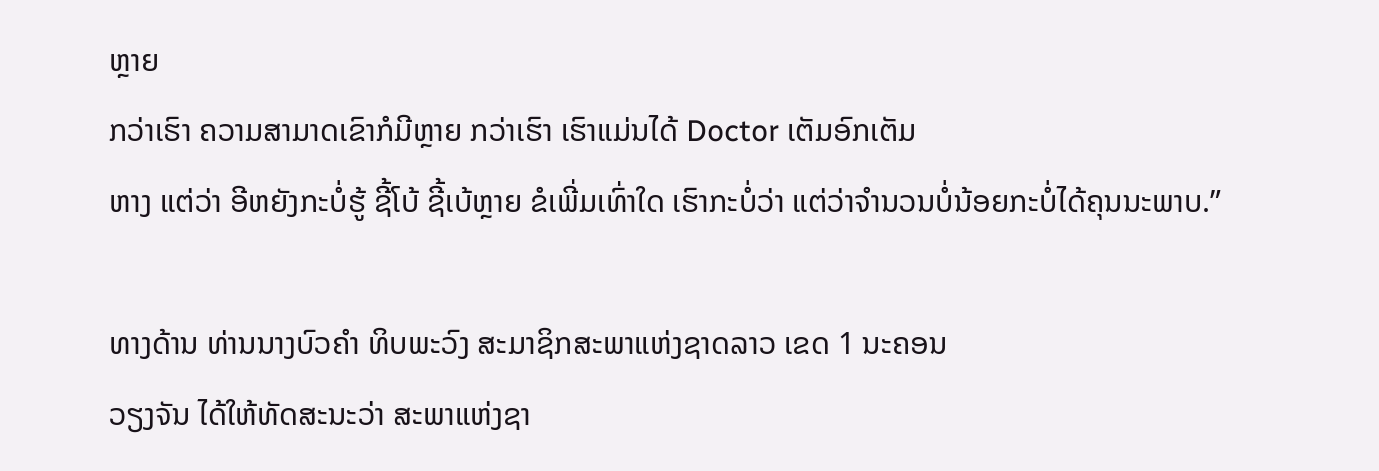ຫຼາຍ
ກວ່າເຮົາ ຄວາມສາມາດເຂົາກໍມີຫຼາຍ ກວ່າເຮົາ ເຮົາແມ່ນໄດ້ Doctor ເຕັມອົກເຕັມ
ຫາງ ແຕ່ວ່າ ອີຫຍັງກະບໍ່ຮູ້ ຊີ້ໂບ້ ຊີ້ເບ້ຫຼາຍ ຂໍເພີ່ມເທົ່າໃດ ເຮົາກະບໍ່ວ່າ ແຕ່ວ່າຈຳນວນບໍ່ນ້ອຍກະບໍ່ໄດ້ຄຸນນະພາບ.”

ທາງດ້ານ ທ່ານນາງບົວຄຳ ທິບພະວົງ ສະມາຊິກສະພາແຫ່ງຊາດລາວ ເຂດ 1 ນະຄອນ
ວຽງຈັນ ໄດ້ໃຫ້ທັດສະນະວ່າ ສະພາແຫ່ງຊາ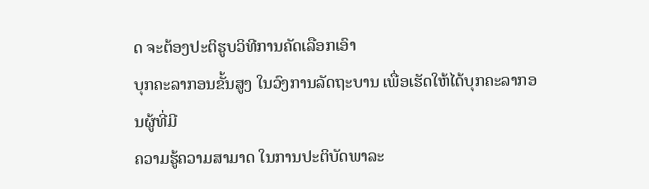ດ ຈະຕ້ອງປະຕິຮູບວິທີການຄັດເລືອກເອົາ
ບຸກຄະລາກອນຂັ້ນສູງ ໃນວົງການລັດຖະບານ ເພື່ອເຮັດໃຫ້ໄດ້ບຸກຄະລາກອນຜູ້ທີ່ມີ
ຄວາມຮູ້ຄວາມສາມາດ ໃນການປະຕິບັດພາລະ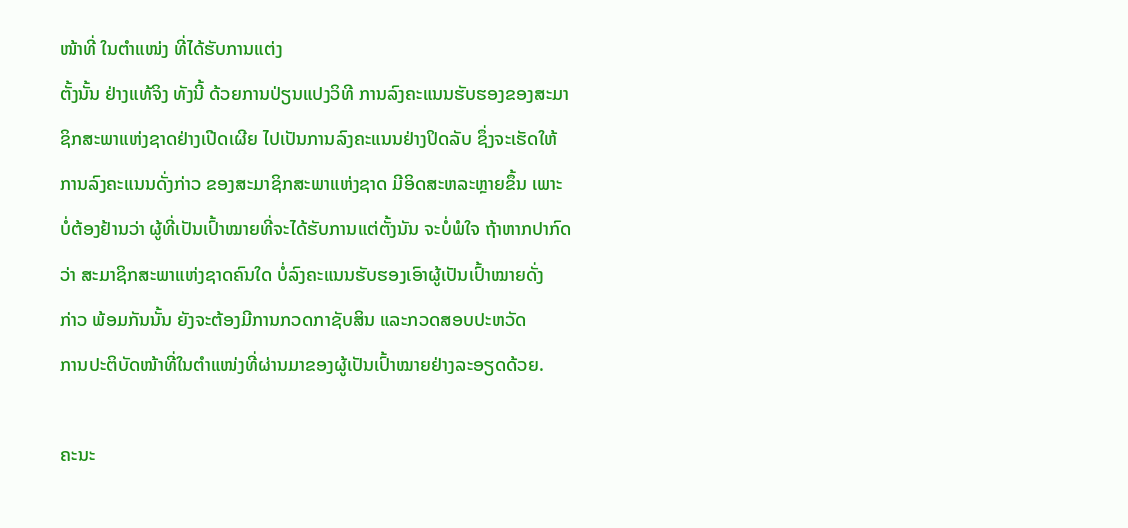ໜ້າທີ່ ໃນຕຳແໜ່ງ ທີ່ໄດ້ຮັບການແຕ່ງ
ຕັ້ງນັ້ນ ຢ່າງແທ້ຈິງ ທັງນີ້ ດ້ວຍການປ່ຽນແປງວິທີ ການລົງຄະແນນຮັບຮອງຂອງສະມາ
ຊິກສະພາແຫ່ງຊາດຢ່າງເປີດເຜີຍ ໄປເປັນການລົງຄະແນນຢ່າງປິດລັບ ຊຶ່ງຈະເຮັດໃຫ້
ການລົງຄະແນນດັ່ງກ່າວ ຂອງສະມາຊິກສະພາແຫ່ງຊາດ ມີອິດສະຫລະຫຼາຍຂຶ້ນ ເພາະ
ບໍ່ຕ້ອງຢ້ານວ່າ ຜູ້ທີ່ເປັນເປົ້າໝາຍທີ່ຈະໄດ້ຮັບການແຕ່ຕັ້ງນັນ ຈະບໍ່ພໍໃຈ ຖ້າຫາກປາກົດ
ວ່າ ສະມາຊິກສະພາແຫ່ງຊາດຄົນໃດ ບໍ່ລົງຄະແນນຮັບຮອງເອົາຜູ້ເປັນເປົ້າໝາຍດັ່ງ
ກ່າວ ພ້ອມກັນນັ້ນ ຍັງຈະຕ້ອງມີການກວດກາຊັບສິນ ແລະກວດສອບປະຫວັດ
ການປະຕິບັດໜ້າທີ່ໃນຕຳແໜ່ງທີ່ຜ່ານມາຂອງຜູ້ເປັນເປົ້າໝາຍຢ່າງລະອຽດດ້ວຍ.

ຄະນະ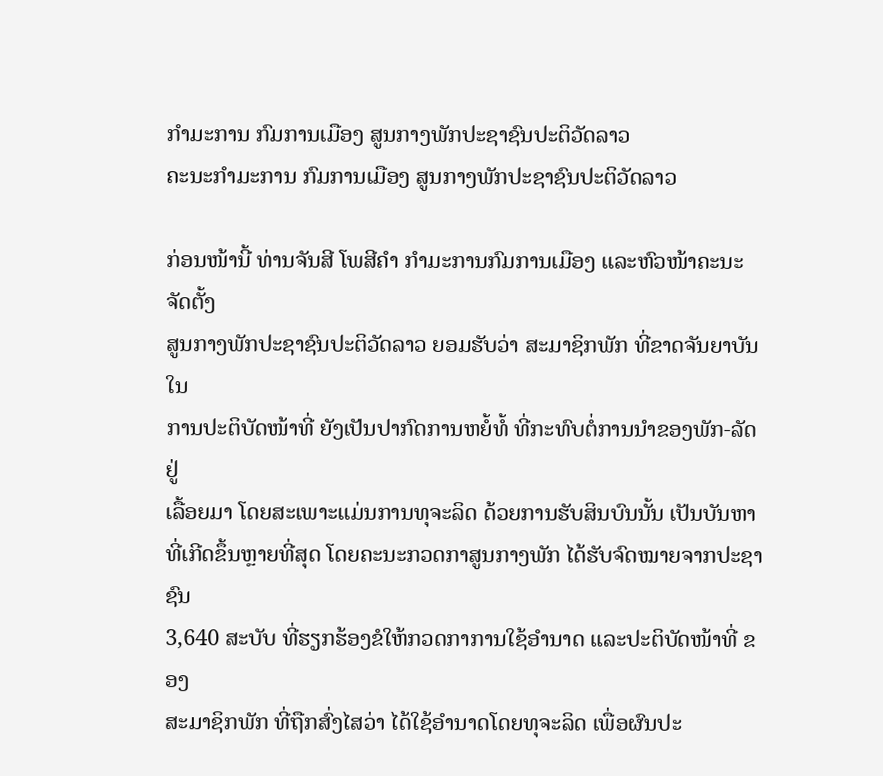ກຳມະການ ກົມການເມືອງ ສູນກາງພັກປະຊາຊົນປະຕິວັດລາວ
ຄະນະກຳມະການ ກົມການເມືອງ ສູນກາງພັກປະຊາຊົນປະຕິວັດລາວ

ກ່ອນໜ້ານີ້ ທ່ານຈັນສີ ໂພສີຄຳ ກຳມະການກົມການເມືອງ ແລະຫົວໜ້າຄະນະຈັດຕັ້ງ
ສູນກາງພັກປະຊາຊົນປະຕິວັດລາວ ຍອມຮັບວ່າ ສະມາຊິກພັກ ທີ່ຂາດຈັນຍາບັນ ໃນ
ການປະຕິບັດໜ້າທີ່ ຍັງເປັນປາກົດການຫຍໍ້ທໍ້ ທີ່ກະທົບຕໍ່ການນຳຂອງພັກ-ລັດ ຢູ່
ເລື້ອຍມາ ໂດຍສະເພາະແມ່ນການທຸຈະລິດ ດ້ວຍການຮັບສິນບົນນັ້ນ ເປັນບັນຫາ
ທີ່ເກີດຂຶ້ນຫຼາຍທີ່ສຸດ ໂດຍຄະນະກວດກາສູນກາງພັກ ໄດ້ຮັບຈົດໝາຍຈາກປະຊາຊົນ
3,640 ສະບັບ ທີ່ຮຽກຮ້ອງຂໍໃຫ້ກວດກາການໃຊ້ອຳນາດ ແລະປະຕິບັດໜ້າທີ່ ຂອງ
ສະມາຊິກພັກ ທີ່ຖືກສົ່ງໄສວ່າ ໄດ້ໃຊ້ອຳນາດໂດຍທຸຈະລິດ ເພື່ອຜົນປະ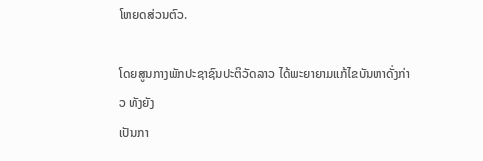ໂຫຍດສ່ວນຕົວ.

ໂດຍສູນກາງພັກປະຊາຊົນປະຕິວັດລາວ ໄດ້ພະຍາຍາມແກ້ໄຂບັນຫາດັ່ງກ່າວ ທັງຍັງ
ເປັນກາ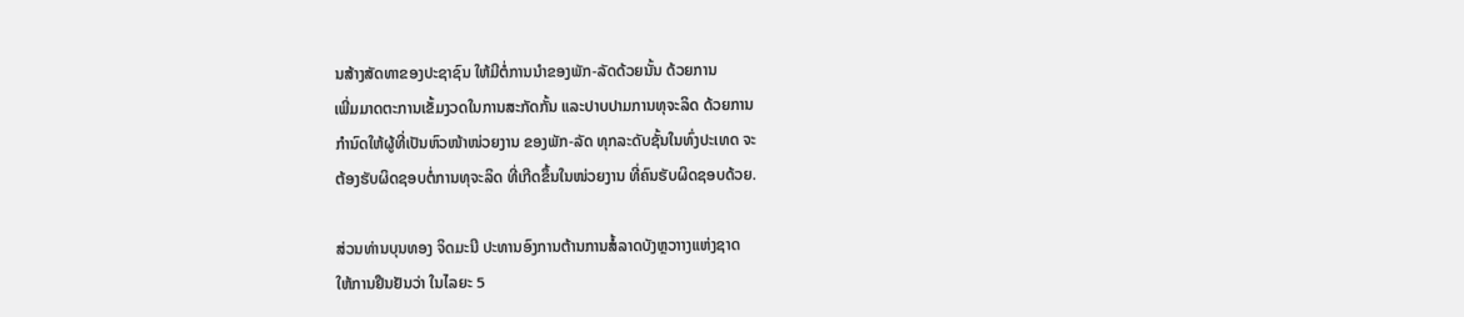ນສ້າງສັດທາຂອງປະຊາຊົນ ໃຫ້ມີຕໍ່ການນຳຂອງພັກ-ລັດດ້ວຍນັ້ນ ດ້ວຍການ
ເພີ່ມມາດຕະການເຂັ້ມງວດໃນການສະກັດກັ້ນ ແລະປາບປາມການທຸຈະລິດ ດ້ວຍການ
ກຳນົດໃຫ້ຜູ້ທີ່ເປັນຫົວໜ້າໜ່ວຍງານ ຂອງພັກ-ລັດ ທຸກລະດັບຊັ້ນໃນທົ່ງປະເທດ ຈະ
ຕ້ອງຮັບຜິດຊອບຕໍ່ການທຸຈະລິດ ທີ່ເກີດຂຶ້ນໃນໜ່ວຍງານ ທີ່ຄົນຮັບຜິດຊອບດ້ວຍ.

ສ່ວນທ່ານບຸນທອງ ຈິດມະນີ ປະທານອົງການຕ້ານການສໍ້ລາດບັງຫຼວາາງແຫ່ງຊາດ
ໃຫ້ການຢືນຢັນວ່າ ໃນໄລຍະ 5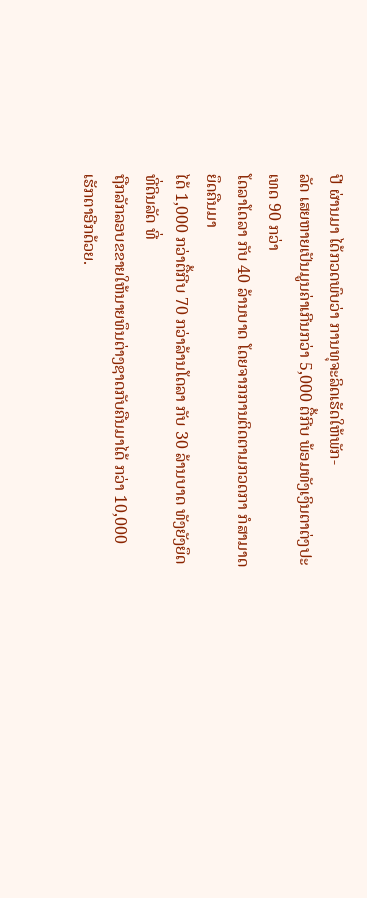ປີ ຜ່ານມາ ໄດ້ກວດພົບວ່າ ການທຸຈະລິດເຮັດໃຫ້ພັກ-
ລັດ ເສຍຫາຍເປັນມູນຄ່າເກີນກວ່າ 5,000 ຕື້ກີບ ພ້ອມທັງເງິນຕາຕ່ງປະເທດ 90 ກວ່າ
ໂດລາໂດລາ ກັບ 40 ລ້ານບາດ ໂດຍຈາກການຕິດຕາມກວດກາ ກໍສາມາດຍຶດຄືນມາ
ໄດ້ 1,000 ກວ່າຕື້ກີບ 70 ກວ່າລ້ານໂດລາ ກັບ 30 ລ້ານບາດ ທັງຍັງຍຶດທີ່ດິນລັດ ທີ່
ຖືກລັກລອບຂຂາຍໃຫ້ນາຍທຶນຕ່າງຊາດກັບຄືນມາໄດ້ ກວ່າ 10,000 ເຮັກຕາອີກດ້ວຍ.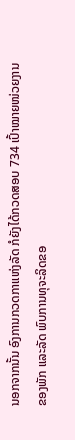ນອກຈາກນັ້ນ ອົງການກວດກາແຫ່ງລັດ ກໍຍັງໄດ້ກວດສອບ 734 ເປົ້າໝາຍໜ່ວຍງານ
ຂອງພັກ ແລະລັດ ພົບການທຸຈະລິດຂອ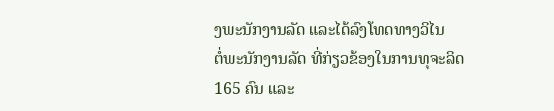ງພະນັກງານລັດ ແລະໄດ້ລົງໂທດທາງວິໄນ
ຕໍ່ພະນັກງານລັດ ທີ່ກ່ຽວຂ້ອງໃນການທຸຈະລິດ 165 ຄົນ ແລະ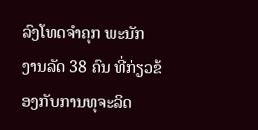ລົງໂທດຈຳຄຸກ ພະນັກ
ງານລັດ 38 ຄົນ ທີ່ກ່ຽວຂ້ອງກັບການທຸຈະລິດ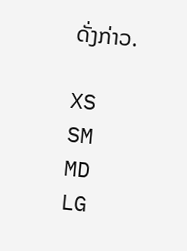ດັ່ງກ່າວ.

XS
SM
MD
LG